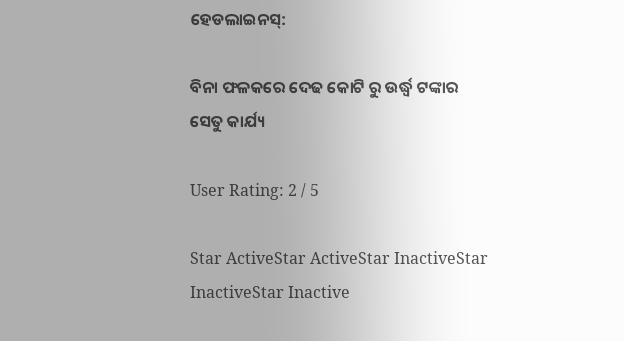ହେଡଲାଇନସ୍:

ବିନା ଫଳକରେ ଦେଢ କୋଟି ରୁ ଉର୍ଦ୍ଧ୍ୱ ଟଙ୍କାର ସେତୁ କାର୍ଯ୍ୟ

User Rating: 2 / 5

Star ActiveStar ActiveStar InactiveStar InactiveStar Inactive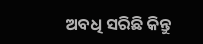ଅବଧି ସରିଛି କିନ୍ତୁ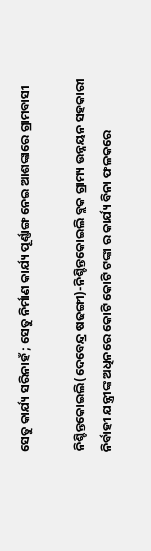ସେତୁ କାର୍ଯ୍ୟ ସରିନାହଁ ; ସେତୁ ନିର୍ମାଣ କାର୍ଯ୍ୟ ପୂର୍ଣ୍ଣାଙ୍ଗ ନେଇ ଆଶଙ୍କାରେ ଗ୍ରାମବାସୀ

ନିଶ୍ଚିନ୍ତକୋଇଲି(ଦେବେନ୍ଦ୍ର ଷଢଙ୍ଗୀ)-ନିଶ୍ଚିନ୍ତକୋଇଲି ବ୍ଲକ ଗ୍ରାମ୍ୟ ଉନ୍ନୟନ ସହକାରୀ ନିର୍ବାହୀ ଯନ୍ତ୍ରୀଙ୍କ ଅଧିନରେ କୋଟି କୋଟି ଟଙ୍କା ର କାର୍ଯ୍ୟ ବିନା ଫଳକରେ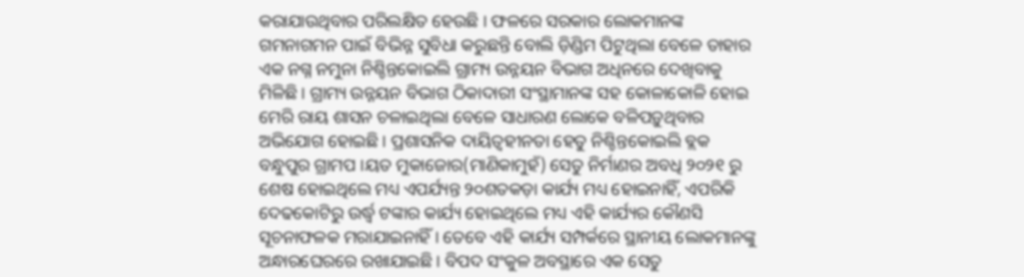କରାଯାଉଥିବାର ପରିଲକ୍ଷିତ ହେଉଛି । ଫଳରେ ସରକାର ଲୋକମାନଙ୍କ ଗମନାଗମନ ପାଇଁ ବିଭିନ୍ନ ସୁବିଧା କରୁଛନ୍ତି ବୋଲି ଡ଼ିଣ୍ଡିମ ପିଟୁଥିଲା ବେଳେ ତାହାର ଏକ ନଗ୍ନ ନମୁନା ନିଶ୍ଚିନ୍ତକୋଇଲି ଗ୍ରାମ୍ୟ ଉନ୍ନୟନ ବିଭାଗ ଅଧିନରେ ଦେଖିବାକୁ ମିଳିଛି । ଗ୍ରାମ୍ୟ ଉନ୍ନୟନ ବିଭାଗ ଠିକାଦାରୀ ସଂସ୍ଥାମାନଙ୍କ ସହ କୋଳାକୋଳି ହୋଇ ମେରି ରାୟ ଶାସନ ଚଳାଇଥିଲା ବେଳେ ସାଧାରଣ ଲୋକେ ବଳିପଡ଼ୁଥିବାର ଅଭିଯୋଗ ହୋଇଛି । ପ୍ରଶାସନିକ ଦାୟିତ୍ୱହୀନତା ହେତୁ ନିଶ୍ଚିନ୍ତକୋଇଲି ବ୍ଲକ ବନ୍ଧୁପୁର ଗ୍ରାମପ ।ୟତ ମୁକାଜୋର(ମାଣିକାମୁହଁ) ସେତୁ ନିର୍ମାଣର ଅବଧି ୨୦୨୧ ରୁ ଶେଷ ହୋଇଥିଲେ ମଧ୍ୟ ଏପର୍ଯ୍ୟନ୍ତ ୨୦ଶତକଡ଼ା କାର୍ଯ୍ୟ ମଧ୍ୟ ହୋଇନାହିଁ, ଏପରିକି ଦେଢକୋଟିରୁ ଉର୍ଦ୍ଧ୍ୱ ଟଙ୍କାର କାର୍ଯ୍ୟ ହୋଇଥିଲେ ମଧ୍ୟ ଏହି କାର୍ଯ୍ୟର କୌଣସି ସୂଚନାଫଳକ ମରାଯାଇନାହିଁ । ତେବେ ଏହି କାର୍ଯ୍ୟ ସମ୍ପର୍କରେ ସ୍ଥାନୀୟ ଲୋକମାନଙ୍କୁ ଅନ୍ଧାରଘେରରେ ରଖାଯାଇଛି । ବିପଦ ସଂକୁଳ ଅବସ୍ଥାରେ ଏକ ସେତୁ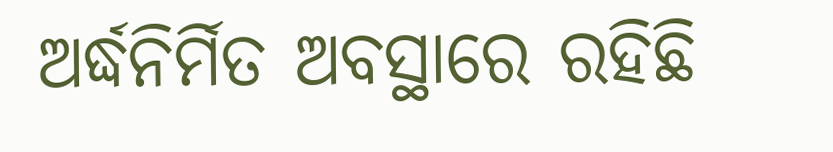ଅର୍ଦ୍ଧନିର୍ମିତ ଅବସ୍ଥାରେ ରହିଛି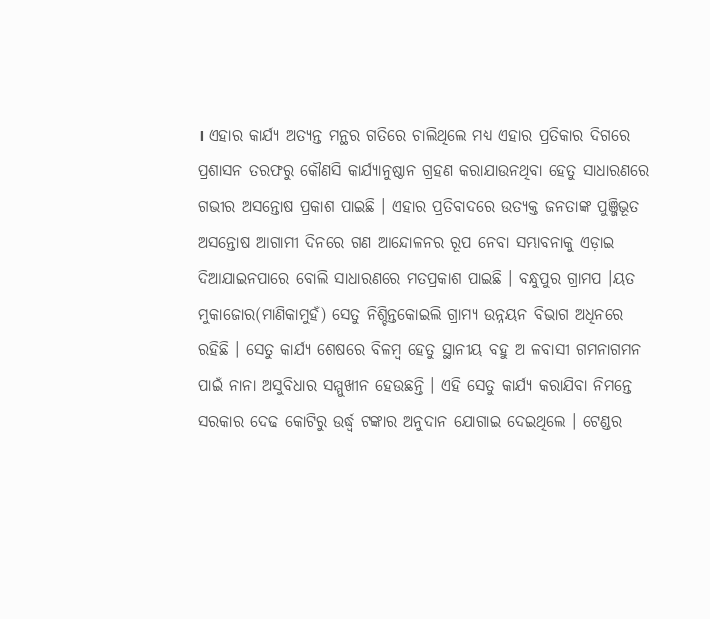। ଏହାର କାର୍ଯ୍ୟ ଅତ୍ୟନ୍ତ ମନ୍ଥର ଗତିରେ ଚାଲିଥିଲେ ମଧ୍ୟ ଏହାର ପ୍ରତିକାର ଦିଗରେ ପ୍ରଶାସନ ତରଫରୁ କୌଣସି କାର୍ଯ୍ୟାନୁଷ୍ଠାନ ଗ୍ରହଣ କରାଯାଉନଥିବା ହେତୁ ସାଧାରଣରେ ଗଭୀର ଅସନ୍ତୋଷ ପ୍ରକାଶ ପାଇଛି । ଏହାର ପ୍ରତିବାଦରେ ଉତ୍ୟକ୍ତ ଜନତାଙ୍କ ପୁଞ୍ଜିଭୂତ ଅସନ୍ତୋଷ ଆଗାମୀ ଦିନରେ ଗଣ ଆନ୍ଦୋଳନର ରୂପ ନେବା ସମ୍ଭାବନାକୁ ଏଡ଼ାଇ ଦିଆଯାଇନପାରେ ବୋଲି ସାଧାରଣରେ ମତପ୍ରକାଶ ପାଇଛି । ବନ୍ଧୁପୁର ଗ୍ରାମପ ।ୟତ ମୁକାଜୋର(ମାଣିକାମୁହଁ) ସେତୁ ନିଶ୍ଚିନ୍ତକୋଇଲି ଗ୍ରାମ୍ୟ ଉନ୍ନୟନ ବିଭାଗ ଅଧିନରେ ରହିଛି । ସେତୁ କାର୍ଯ୍ୟ ଶେଷରେ ବିଳମ୍ବ ହେତୁ ସ୍ଥାନୀୟ ବହୁ ଅ ଳବାସୀ ଗମନାଗମନ ପାଇଁ ନାନା ଅସୁବିଧାର ସମ୍ମୁଖୀନ ହେଉଛନ୍ତି । ଏହି ସେତୁ କାର୍ଯ୍ୟ କରାଯିବା ନିମନ୍ତେ ସରକାର ଦେଢ କୋଟିରୁ ଉର୍ଦ୍ଧ୍ୱ ଟଙ୍କାର ଅନୁଦାନ ଯୋଗାଇ ଦେଇଥିଲେ । ଟେଣ୍ଡର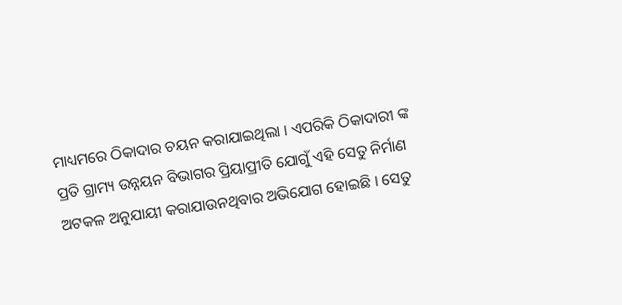ମାଧ୍ୟମରେ ଠିକାଦାର ଚୟନ କରାଯାଇଥିଲା । ଏପରିକି ଠିକାଦାରୀ ଙ୍କ ପ୍ରତି ଗ୍ରାମ୍ୟ ଉନ୍ନୟନ ବିଭାଗର ପ୍ରିୟାପ୍ରୀତି ଯୋଗୁଁ ଏହି ସେତୁ ନିର୍ମାଣ ଅଟକଳ ଅନୁଯାୟୀ କରାଯାଉନଥିବାର ଅଭିଯୋଗ ହୋଇଛି । ସେତୁ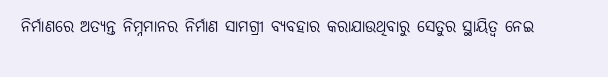ନିର୍ମାଣରେ ଅତ୍ୟନ୍ତ ନିମ୍ନମାନର ନିର୍ମାଣ ସାମଗ୍ରୀ ବ୍ୟବହାର କରାଯାଉଥିବାରୁ ସେତୁର ସ୍ଥାୟିତ୍ୱ ନେଇ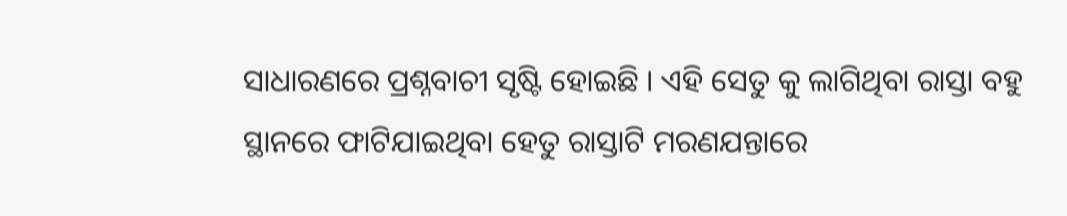ସାଧାରଣରେ ପ୍ରଶ୍ନବାଚୀ ସୃଷ୍ଟି ହୋଇଛି । ଏହି ସେତୁ କୁ ଲାଗିଥିବା ରାସ୍ତା ବହୁ ସ୍ଥାନରେ ଫାଟିଯାଇଥିବା ହେତୁ ରାସ୍ତାଟି ମରଣଯନ୍ତାରେ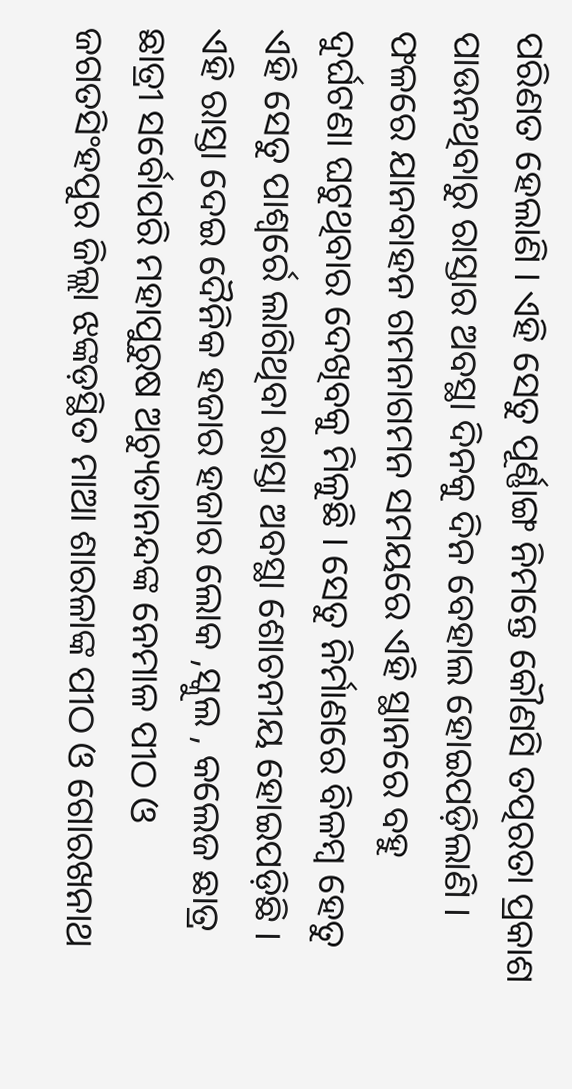ପରିଣତ ହେଲାଣି । ଏହି ସେତୁ ପୂର୍ଣ୍ଣାଙ୍ଗ ନିମନ୍ତେ କୌଣସି ତତ୍ପରତା ପ୍ରକାଶ ପାଉନଥିବାରୁ ରାସ୍ତାର ଅବସ୍ଥା ଦିନକୁ ଦିନ ବେହାଲ ହୋଇପଡ଼ିଲାଣି । ଫଳରେ ଯାନବାହନ ଗମନାଗମନ ସମୟରେ ଏହି ସ୍ଥାନରେ ବହୁ ଦୁର୍ଘଟଣା ଘଟୁଥିବାର ଦେଖିବକୁ ମିଳୁଛି । ସେତୁ ନିର୍ମାଣରେ ବିଳମ୍ବ ହେତୁ ଏହି ସେତୁ ପାଶ୍ୱର୍ରେ ଲାଗିଥିବା ରାସ୍ତା ଅବସ୍ଥା ଶୋଚନୀୟ ହୋଇପଡ଼ିଛି । ଏହି ରାସ୍ତା ଦେଇ ଦୈନିକ ହଜାର ହଜାର ଲୋକ ,ସ୍କୁଲ , କଲେଜ ଛାତ୍ର ଛାତ୍ରୀ ସର୍ବୋପରି ମହାପୁରୁଷ ଅଚ୍ୟୁତାନନ୍ଦଙ୍କ ନେମାଳ ପୀଠ ଓ ଜଗତସିଂହପୁର ଜିଲ୍ଲା ଝଙ୍କଡ଼ସ୍ଥିତ ମାଆ ଶାରଳାଙ୍କ ପୀଠ ଓ ଗୋରଖନାଥ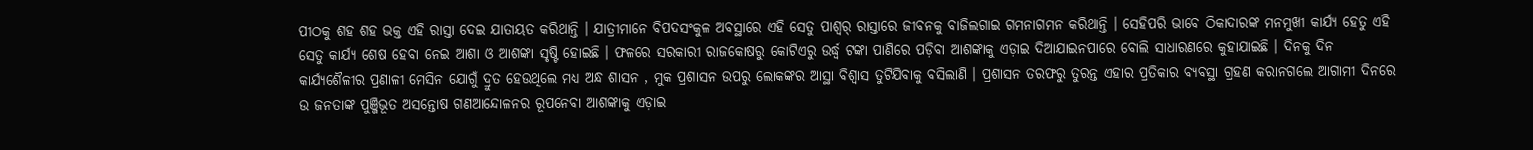ପୀଠକୁ ଶହ ଶହ ଭକ୍ତ ଏହି ରାସ୍ତା ଦେଇ ଯାତାୟତ କରିଥାନ୍ତି । ଯାତ୍ରୀମାନେ ବିପଦସଂକୁଳ ଅବସ୍ଥାରେ ଏହି ସେତୁ ପାଶ୍ୱର୍ ରାସ୍ତାରେ ଜୀବନକୁ ବାଜିଲଗାଇ ଗମନାଗମନ କରିଥାନ୍ତି । ସେହିପରି ଭାବେ ଠିକାଦାରଙ୍କ ମନମୁଖୀ କାର୍ଯ୍ୟ ହେତୁ ଏହି ସେତୁ କାର୍ଯ୍ୟ ଶେଷ ହେବା ନେଇ ଆଶା ଓ ଆଶଙ୍କା ସୃଷ୍ଟି ହୋଇଛି । ଫଳରେ ସରକାରୀ ରାଜକୋଷରୁ କୋଟିଏରୁ ଉର୍ଦ୍ଧ୍ୱ ଟଙ୍କା ପାଣିରେ ପଡ଼ିବା ଆଶଙ୍କାକୁ ଏଡ଼ାଇ ଦିଆଯାଇନପାରେ ବୋଲି ସାଧାରଣରେ କୁହାଯାଇଛି । ଦିନକୁ ଦିନ କାର୍ଯ୍ୟଶୈଳୀର ପ୍ରଣାଳୀ ମେସିନ ଯୋଗୁଁ ଦ୍ରୁତ ହେଉଥିଲେ ମଧ୍ୟ ଅନ୍ଧ ଶାସନ , ମୁକ ପ୍ରଶାସନ ଉପରୁ ଲୋକଙ୍କର ଆସ୍ଥା ବିଶ୍ୱାସ ତୁଟିଯିବାକୁ ବସିଲାଣି । ପ୍ରଶାସନ ତରଫରୁ ତୁରନ୍ତ ଏହାର ପ୍ରତିକାର ବ୍ୟବସ୍ଥା ଗ୍ରହଣ କରାନଗଲେ ଆଗାମୀ ଦିନରେ ଉ ଜନତାଙ୍କ ପୁଞ୍ଜିଭୂତ ଅସନ୍ତୋଷ ଗଣଆନ୍ଦୋଳନର ରୂପନେବା ଆଶଙ୍କାକୁ ଏଡ଼ାଇ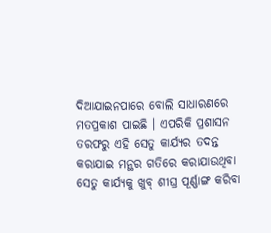ଦିଆଯାଇନପାରେ ବୋଲି ସାଧାରଣରେ ମତପ୍ରକାଶ ପାଇଛି । ଏପରିକି ପ୍ରଶାସନ ତରଫରୁ ଏହି ସେତୁ କାର୍ଯ୍ୟର ତଦନ୍ତ କରାଯାଇ ମନ୍ଥର ଗତିରେ କରାଯାଉଥିବା ସେତୁ କାର୍ଯ୍ୟକୁ ଖୁବ୍ ଶୀଘ୍ର ପୂର୍ଣ୍ଣାଙ୍ଗ କରିବା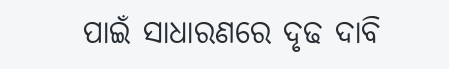ପାଇଁ ସାଧାରଣରେ ଦୃଢ ଦାବି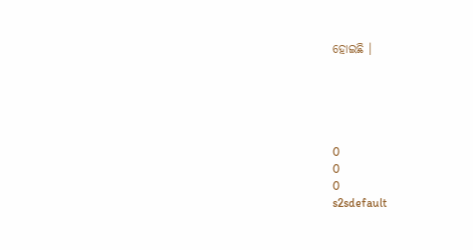ହୋଇଛି ।





0
0
0
s2sdefault